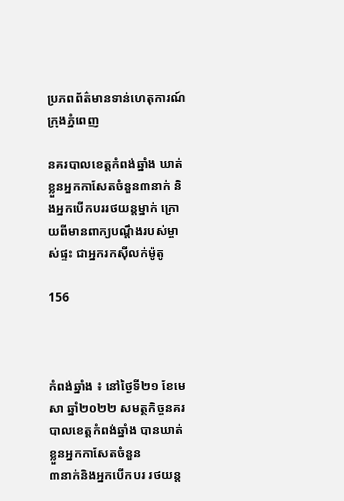ប្រភពព័ត៌មានទាន់ហេតុការណ៍ក្រុងភ្នំពេញ

នគរបាលខេត្តកំពង់ឆ្នាំង ឃាត់ខ្លួនអ្នកកាសែតចំនួន៣នាក់ និងអ្នកបើកបររថយន្តម្នាក់ ក្រោយពីមានពាក្យបណ្តឹងរបស់ម្ចាស់ផ្ទះ ជាអ្នករកស៊ីលក់ម៉ូតូ

156



កំពង់ឆ្នាំង ៖ នៅថ្ងៃទី២១ ខែមេសា ឆ្នាំ២០២២ សមត្ថកិច្ចនគរបាលខេត្តកំពង់ឆ្នាំង បានឃាត់ខ្លួនអ្នកកាសែតចំនួន
៣នាក់និងអ្នកបើកបរ រថយន្ត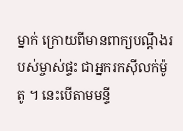ម្នាក់ ក្រោយពីមានពាក្យបណ្តឹងរបស់ម្ចាស់ផ្ទះ ជាអ្នករកស៊ីលក់ម៉ូតូ ។ នេះបើតាមមន្ទី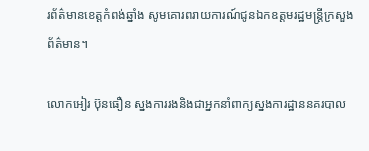រព័ត៌មានខេត្តកំពង់ឆ្នាំង សូមគោរពរាយការណ៍ជូនឯកឧត្តមរដ្ឋមន្រ្តីក្រសួងព័ត៌មាន។

លោកអៀរ ប៊ុនធឿន ស្នងការរងនិងជាអ្នកនាំពាក្យស្នងការដ្ឋាននគរបាល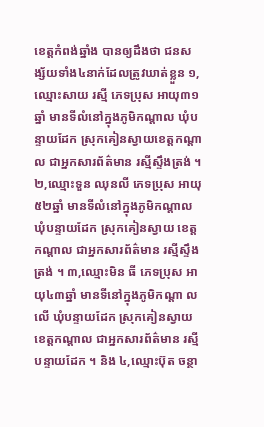ខេត្តកំពង់ឆ្នាំង បានឲ្យដឹងថា ជនសង្ស័យទាំង៤នាក់ដែលត្រូវឃាត់ខ្លួន ១,ឈ្មោះសាយ រស្មី ភេទប្រុស អាយុ៣១ឆ្នាំ មានទីលំនៅក្នុងភូមិកណ្តាល ឃុំបន្ទាយដែក ស្រុកគៀនស្វាយខេត្តកណ្តាល ជាអ្នកសារព័ត៌មាន រស្មីស្ទឹងត្រង់ ។ ២,ឈ្មោះទួន ឈុនលី ភេទប្រុស អាយុ៥២ឆ្នាំ មានទីលំនៅក្នុងភូមិកណ្តាល ឃុំបន្ទាយដែក ស្រុកគៀនស្វាយ ខេត្តកណ្តាល ជាអ្នកសារព័ត៌មាន រស្មីស្ទឹងត្រង់ ។ ៣,ឈ្មោះមិន ធី ភេទប្រុស អាយុ៤៣ឆ្នាំ មានទីនៅក្នុងភូមិកណ្តា លលើ ឃុំបន្ទាយដែក ស្រុកគៀនស្វាយ ខេត្តកណ្តាល ជាអ្នកសារព័ត៌មាន រស្មីបន្ទាយដែក ។ និង ៤,ឈ្មោះប៊ុត ចន្ថា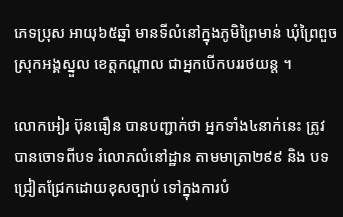ភេទប្រុស អាយុ៦៥ឆ្នាំ មានទីលំនៅក្នុងភូមិព្រៃមាន់ ឃុំព្រៃពួច ស្រុកអង្គស្នួល ខេត្តកណ្តាល ជាអ្នកបើកបររថយន្ត ។

លោកអៀរ ប៊ុនធឿន បានបញ្ជាក់ថា អ្នកទាំង៤នាក់នេះ ត្រូវបានចោទពីបទ រំលោភលំនៅដ្ឋាន តាមមាត្រា២៩៩ និង បទជ្រៀតជ្រែកដោយខុសច្បាប់ ទៅក្នុងការបំ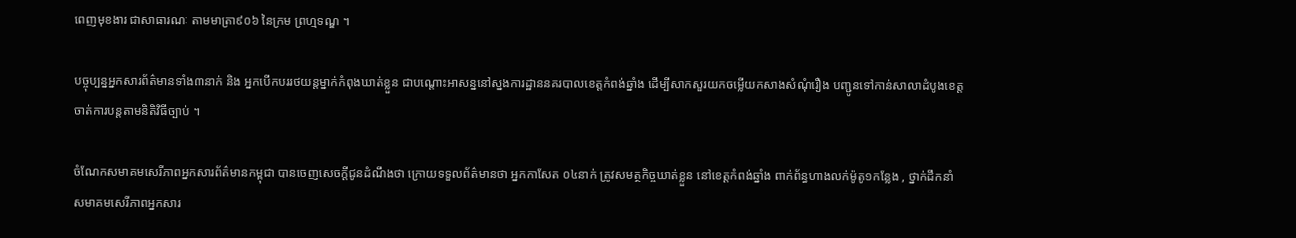ពេញមុខងារ ជាសាធារណៈ តាមមាត្រា៩០៦ នៃក្រម ព្រហ្មទណ្ឌ ។

បច្ចុប្បន្នអ្នកសារព័ត៌មានទាំង៣នាក់ និង អ្នកបើកបររថយន្តម្នាក់កំពុងឃាត់ខ្លួន ជាបណ្តោះអាសន្ននៅស្នងការដ្ឋាននគរបាលខេត្តកំពង់ឆ្នាំង ដើម្បីសាកសួរយកចម្លើយកសាងសំណុំរឿង បញ្ជូនទៅកាន់សាលាដំបូងខេត្ត ចាត់ការបន្តតាមនិតិវិធីច្បាប់ ។

ចំណែកសមាគមសេរីភាពអ្នកសារព័ត៌មានកម្ពុជា បានចេញសេចក្តីជូនដំណឹងថា ក្រោយទទួលព័ត៌មានថា អ្នកកាសែត ០៤នាក់ ត្រូវសមត្ថកិច្ចឃាត់ខ្លួន នៅខេត្តកំពង់ឆ្នាំង ពាក់ព័ន្ធហាងលក់ម៉ូតូ១កន្លែង , ថ្នាក់ដឹកនាំ សមាគមសេរីភាពអ្នកសារ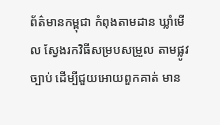ព័ត៌មានកម្ពុជា កំពុងតាមដាន ឃ្លាំមើល ស្វែងរកវិធីសម្របសម្រួល តាមផ្លូវច្បាប់ ដើម្បីជួយអោយពួកគាត់ មាន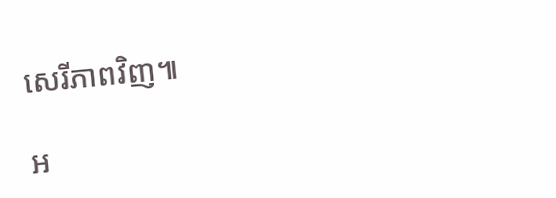សេរីភាពវិញ៕

អ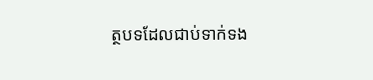ត្ថបទដែលជាប់ទាក់ទង